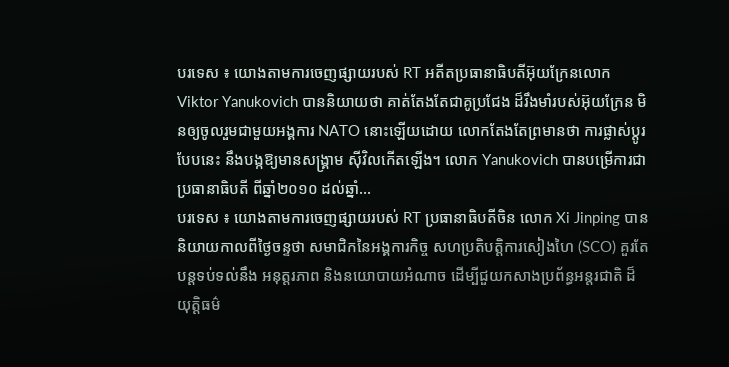បរទេស ៖ យោងតាមការចេញផ្សាយរបស់ RT អតីតប្រធានាធិបតីអ៊ុយក្រែនលោក Viktor Yanukovich បាននិយាយថា គាត់តែងតែជាគូប្រជែង ដ៏រឹងមាំរបស់អ៊ុយក្រែន មិនឲ្យចូលរួមជាមួយអង្គការ NATO នោះឡើយដោយ លោកតែងតែព្រមានថា ការផ្លាស់ប្តូរបែបនេះ នឹងបង្កឱ្យមានសង្គ្រាម ស៊ីវិលកើតឡើង។ លោក Yanukovich បានបម្រើការជាប្រធានាធិបតី ពីឆ្នាំ២០១០ ដល់ឆ្នាំ...
បរទេស ៖ យោងតាមការចេញផ្សាយរបស់ RT ប្រធានាធិបតីចិន លោក Xi Jinping បាននិយាយកាលពីថ្ងៃចន្ទថា សមាជិកនៃអង្គការកិច្ច សហប្រតិបត្តិការសៀងហៃ (SCO) គួរតែបន្តទប់ទល់នឹង អនុត្តរភាព និងនយោបាយអំណាច ដើម្បីជួយកសាងប្រព័ន្ធអន្តរជាតិ ដ៏យុត្តិធម៌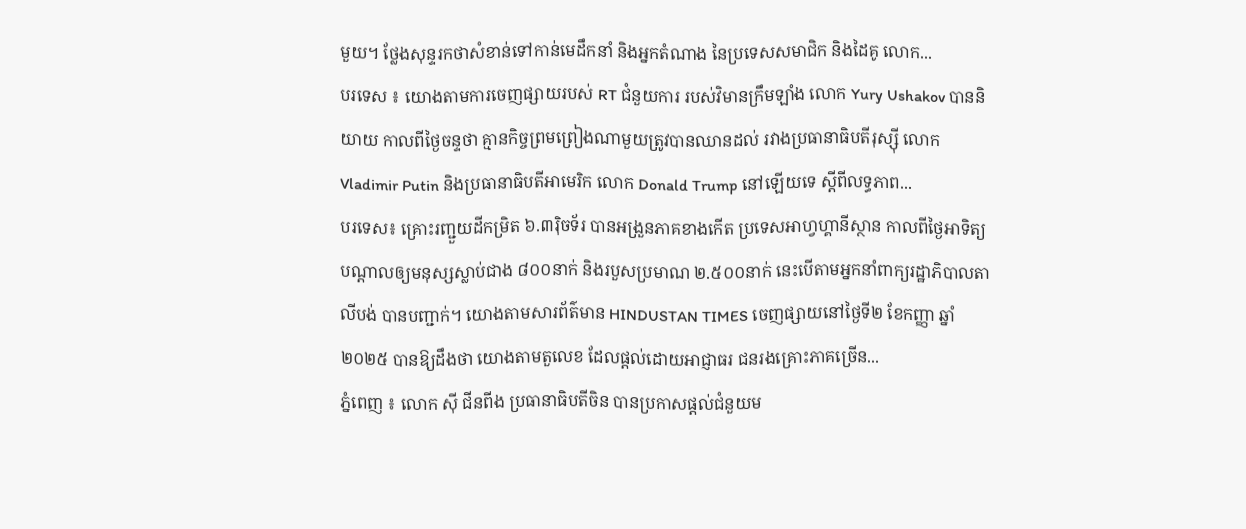មួយ។ ថ្លែងសុន្ទរកថាសំខាន់ទៅកាន់មេដឹកនាំ និងអ្នកតំណាង នៃប្រទេសសមាជិក និងដៃគូ លោក...
បរទេស ៖ យោងតាមការចេញផ្សាយរបស់ RT ជំនួយការ របស់វិមានក្រឹមឡាំង លោក Yury Ushakov បាននិយាយ កាលពីថ្ងៃចន្ទថា គ្មានកិច្ចព្រមព្រៀងណាមួយត្រូវបានឈានដល់ រវាងប្រធានាធិបតីរុស្ស៊ី លោក Vladimir Putin និងប្រធានាធិបតីអាមេរិក លោក Donald Trump នៅឡើយទេ ស្តីពីលទ្ធភាព...
បរទេស៖ គ្រោះរញ្ជួយដីកម្រិត ៦.៣រ៉ិចទ័រ បានអង្រួនភាគខាងកើត ប្រទេសអាហ្វហ្គានីស្ថាន កាលពីថ្ងៃអាទិត្យ បណ្តាលឲ្យមនុស្សស្លាប់ជាង ៨០០នាក់ និងរបួសប្រមាណ ២.៥០០នាក់ នេះបើតាមអ្នកនាំពាក្យរដ្ឋាភិបាលតាលីបង់ បានបញ្ជាក់។ យោងតាមសារព័ត៌មាន HINDUSTAN TIMES ចេញផ្សាយនៅថ្ងៃទី២ ខែកញ្ញា ឆ្នាំ២០២៥ បានឱ្យដឹងថា យោងតាមតួលេខ ដែលផ្តល់ដោយអាជ្ញាធរ ជនរងគ្រោះភាគច្រើន...
ភ្នំពេញ ៖ លោក ស៊ី ជីនពីង ប្រធានាធិបតីចិន បានប្រកាសផ្តល់ជំនួយម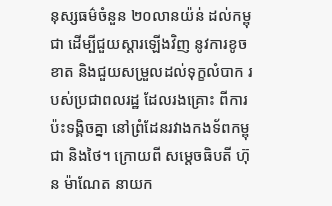នុស្សធម៌ចំនួន ២០លានយ៉ន់ ដល់កម្ពុជា ដើម្បីជួយស្តារឡើងវិញ នូវការខូចខាត និងជួយសម្រួលដល់ទុក្ខលំបាក របស់ប្រជាពលរដ្ឋ ដែលរងគ្រោះ ពីការប៉ះទង្គិចគ្នា នៅព្រំដែនរវាងកងទ័ពកម្ពុជា និងថៃ។ ក្រោយពី សម្តេចធិបតី ហ៊ុន ម៉ាណែត នាយក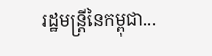រដ្ឋមន្ដ្រីនៃកម្ពុជា...